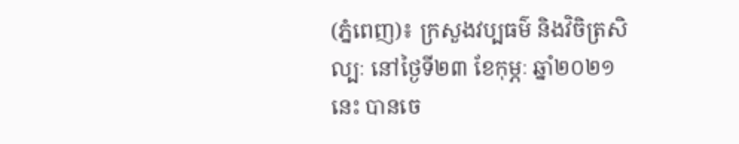(ភ្នំពេញ)៖ ក្រសួងវប្បធម៌ និងវិចិត្រសិល្បៈ នៅថ្ងៃទី២៣ ខែកុម្ភៈ ឆ្នាំ២០២១នេះ បានចេ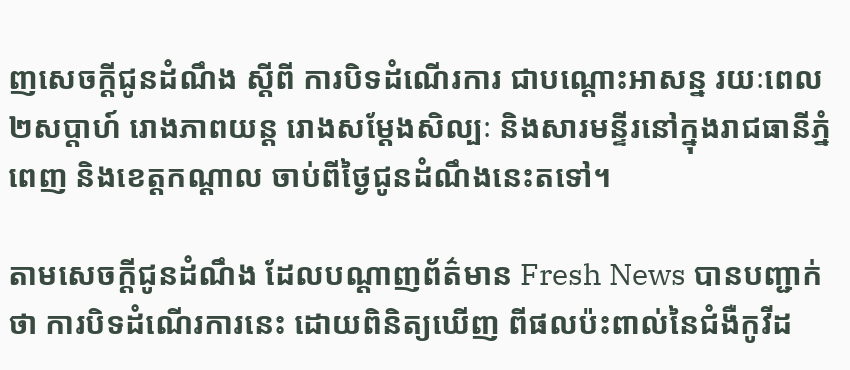ញសេចក្តីជូនដំណឹង ស្តីពី ការបិទដំណើរការ ជាបណ្តោះអាសន្ន រយៈពេល២សប្តាហ៍ រោងភាពយន្ត រោងសម្តែងសិល្បៈ និងសារមន្ទីរនៅក្នុងរាជធានីភ្នំពេញ និងខេត្តកណ្តាល ចាប់ពីថ្ងៃជូនដំណឹងនេះតទៅ។

តាមសេចក្ដីជូនដំណឹង ដែលបណ្ដាញព័ត៌មាន Fresh News បានបញ្ជាក់ថា ការបិទដំណើរការនេះ ដោយពិនិត្យឃើញ ពីផលប៉ះពាល់នៃជំងឺកូវីដ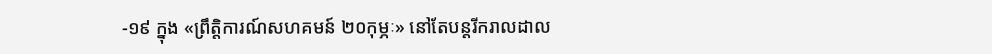-១៩ ក្នុង «ព្រឹត្តិការណ៍សហគមន៍ ២០កុម្ភៈ» នៅតែបន្តរីករាលដាល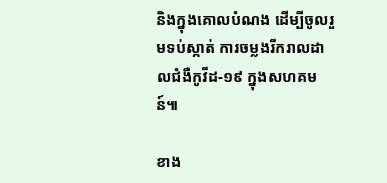និងក្នុងគោលបំណង ដើម្បីចូលរួមទប់ស្កាត់ ការចម្លងរីករាលដាលជំងឺកូវីដ-១៩ ក្នុងសហគមន៍៕

ខាង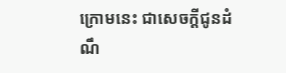ក្រោមនេះ ជាសេចក្តីជូនដំណឹ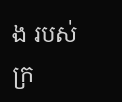ង របស់ក្រ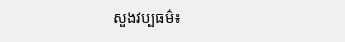សួងវប្បធម៌៖